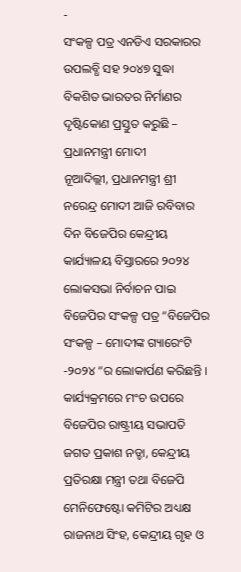-
ସଂକଳ୍ପ ପତ୍ର ଏନଡିଏ ସରକାରର ଉପଲବ୍ଧି ସହ ୨୦୪୭ ସୁଦ୍ଧା ବିକଶିତ ଭାରତର ନିର୍ମାଣର ଦୃଷ୍ଟିକୋଣ ପ୍ରସ୍ତୁତ କରୁଛି – ପ୍ରଧାନମନ୍ତ୍ରୀ ମୋଦୀ
ନୂଆଦିଲ୍ଲୀ, ପ୍ରଧାନମନ୍ତ୍ରୀ ଶ୍ରୀ ନରେନ୍ଦ୍ର ମୋଦୀ ଆଜି ରବିବାର ଦିନ ବିଜେପିର କେନ୍ଦ୍ରୀୟ କାର୍ଯ୍ୟାଳୟ ବିସ୍ତାରରେ ୨୦୨୪ ଲୋକସଭା ନିର୍ବାଚନ ପାଇ ବିଜେପିର ସଂକଳ୍ପ ପତ୍ର “ବିଜେପିର ସଂକଳ୍ପ – ମୋଦୀଙ୍କ ଗ୍ୟାରେଂଟି -୨୦୨୪ “ର ଲୋକାର୍ପଣ କରିଛନ୍ତି । କାର୍ଯ୍ୟକ୍ରମରେ ମଂଚ ଉପରେ ବିଜେପିର ରାଷ୍ଟ୍ରୀୟ ସଭାପତି ଜଗତ ପ୍ରକାଶ ନଡ୍ଡା, କେନ୍ଦ୍ରୀୟ ପ୍ରତିରକ୍ଷା ମନ୍ତ୍ରୀ ତଥା ବିଜେପି ମେନିଫେଷ୍ଟୋ କମିଟିର ଅଧ୍ୟକ୍ଷ ରାଜନାଥ ସିଂହ, କେନ୍ଦ୍ରୀୟ ଗୃହ ଓ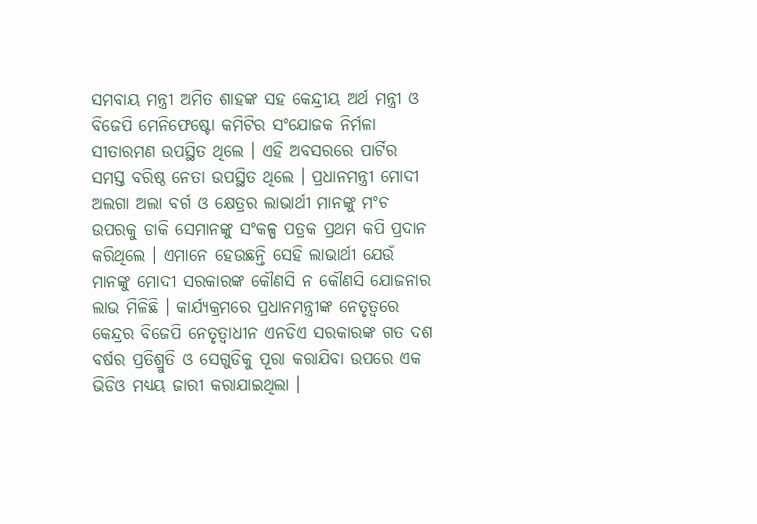ସମବାୟ ମନ୍ତ୍ରୀ ଅମିତ ଶାହଙ୍କ ସହ କେନ୍ଦ୍ରୀୟ ଅର୍ଥ ମନ୍ତ୍ରୀ ଓ ବିଜେପି ମେନିଫେଷ୍ଟୋ କମିଟିର ସଂଯୋଜକ ନିର୍ମଳା ସୀତାରମଣ ଉପସ୍ଥିତ ଥିଲେ । ଏହି ଅବସରରେ ପାର୍ଟିର ସମସ୍ତ ବରିଷ୍ଠ ନେତା ଉପସ୍ଥିତ ଥିଲେ । ପ୍ରଧାନମନ୍ତ୍ରୀ ମୋଦୀ ଅଲଗା ଅଲା ବର୍ଗ ଓ କ୍ଷେତ୍ରର ଲାଭାର୍ଥୀ ମାନଙ୍କୁ ମଂଚ ଉପରକୁ ଡାକି ସେମାନଙ୍କୁ ସଂକଳ୍ପ ପତ୍ରକ ପ୍ରଥମ କପି ପ୍ରଦାନ କରିଥିଲେ । ଏମାନେ ହେଉଛନ୍ତି ସେହି ଲାଭାର୍ଥୀ ଯେଉଁ ମାନଙ୍କୁ ମୋଦୀ ସରକାରଙ୍କ କୌଣସି ନ କୌଣସି ଯୋଜନାର ଲାଭ ମିଳିଛି । କାର୍ଯ୍ୟକ୍ରମରେ ପ୍ରଧାନମନ୍ତ୍ରୀଙ୍କ ନେତୃତ୍ୱରେ କେନ୍ଦ୍ରର ବିଜେପି ନେତୃତ୍ୱାଧୀନ ଏନଡିଏ ସରକାରଙ୍କ ଗତ ଦଶ ବର୍ଷର ପ୍ରତିଶ୍ରୁତି ଓ ସେଗୁଡିକୁ ପୂରା କରାଯିବା ଉପରେ ଏକ ଭିଡିଓ ମଧ୍ୟୟ ଜାରୀ କରାଯାଇଥିଲା ।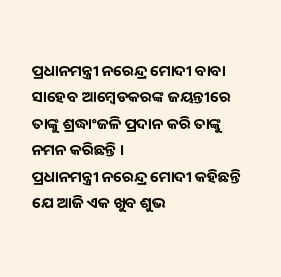ପ୍ରଧାନମନ୍ତ୍ରୀ ନରେନ୍ଦ୍ର ମୋଦୀ ବାବା ସାହେବ ଆମ୍ବେଡକରଙ୍କ ଜୟନ୍ତୀରେ ତାଙ୍କୁ ଶ୍ରଦ୍ଧାଂଜଳି ପ୍ରଦାନ କରି ତାଙ୍କୁ ନମନ କରିଛନ୍ତି ।
ପ୍ରଧାନମନ୍ତ୍ରୀ ନରେନ୍ଦ୍ର ମୋଦୀ କହିଛନ୍ତି ଯେ ଆଜି ଏକ ଖୁବ ଶୁଭ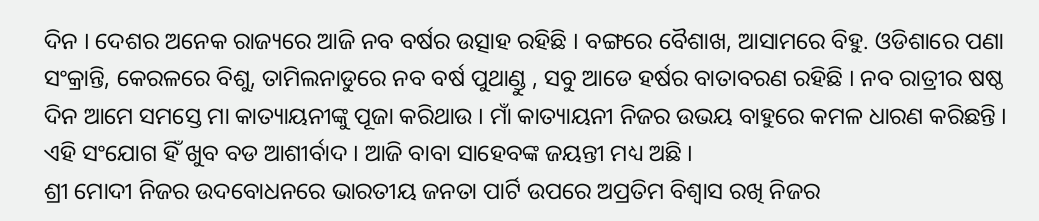ଦିନ । ଦେଶର ଅନେକ ରାଜ୍ୟରେ ଆଜି ନବ ବର୍ଷର ଉତ୍ସାହ ରହିଛି । ବଙ୍ଗରେ ବୈଶାଖ, ଆସାମରେ ବିହୁ. ଓଡିଶାରେ ପଣା ସଂକ୍ରାନ୍ତି, କେରଳରେ ବିଶୁ, ତାମିଲନାଡୁରେ ନବ ବର୍ଷ ପୁଥାଣ୍ଡୁ , ସବୁ ଆଡେ ହର୍ଷର ବାତାବରଣ ରହିଛି । ନବ ରାତ୍ରୀର ଷଷ୍ଠ ଦିନ ଆମେ ସମସ୍ତେ ମା କାତ୍ୟାୟନୀଙ୍କୁ ପୂଜା କରିଥାଉ । ମାଁ କାତ୍ୟାୟନୀ ନିଜର ଉଭୟ ବାହୁରେ କମଳ ଧାରଣ କରିଛନ୍ତି । ଏହି ସଂଯୋଗ ହିଁ ଖୁବ ବଡ ଆଶୀର୍ବାଦ । ଆଜି ବାବା ସାହେବଙ୍କ ଜୟନ୍ତୀ ମଧ୍ୟ ଅଛି ।
ଶ୍ରୀ ମୋଦୀ ନିଜର ଉଦବୋଧନରେ ଭାରତୀୟ ଜନତା ପାର୍ଟି ଉପରେ ଅପ୍ରତିମ ବିଶ୍ୱାସ ରଖି ନିଜର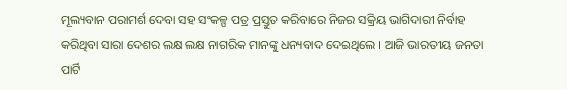ମୂଲ୍ୟବାନ ପରାମର୍ଶ ଦେବା ସହ ସଂକଳ୍ପ ପତ୍ର ପ୍ରସ୍ତୁତ କରିବାରେ ନିଜର ସକ୍ରିୟ ଭାଗିଦାରୀ ନିର୍ବାହ କରିଥିବା ସାରା ଦେଶର ଲକ୍ଷ ଲକ୍ଷ ନାଗରିକ ମାନଙ୍କୁ ଧନ୍ୟବାଦ ଦେଇଥିଲେ । ଆଜି ଭାରତୀୟ ଜନତା ପାର୍ଟି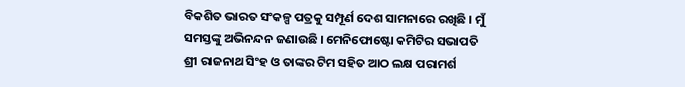ବିକଶିତ ଭାରତ ସଂକଳ୍ପ ପତ୍ରକୁ ସମ୍ପୂର୍ଣ ଦେଶ ସାମନାରେ ରଖିଛି । ମୁଁ ସମସ୍ତଙ୍କୁ ଅଭିନନ୍ଦନ ଜଣାଉଛି । ମେନିଫୋଷ୍ଟୋ କମିଟିର ସଭାପତି ଶ୍ରୀ ରାଜନାଥ ସିଂହ ଓ ତାଙ୍କର ଟିମ ସହିତ ଆଠ ଲକ୍ଷ ପରାମର୍ଶ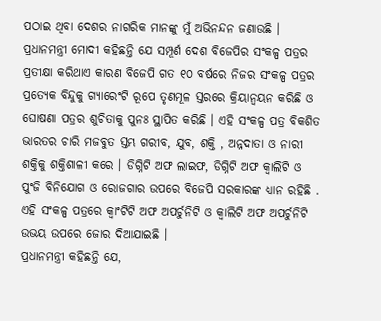ପଠାଇ ଥିବା ଦେଶର ନାଗରିକ ମାନଙ୍କୁ ମୁଁ ଅଭିନନ୍ଦନ ଜଣାଉଛି । ପ୍ରଧାନମନ୍ତ୍ରୀ ମୋଦୀ କହିଛନ୍ତି ଯେ ସମ୍ପୂର୍ଣ ଦେଶ ବିଜେପିର ସଂକଳ୍ପ ପତ୍ରର ପ୍ରତୀକ୍ଷା କରିଥାଏ କାରଣ ବିଜେପି ଗତ ୧୦ ବର୍ଷରେ ନିଜର ସଂକଳ୍ପ ପତ୍ରର ପ୍ରତ୍ୟେକ ବିନ୍ଦୁକୁ ଗ୍ୟାରେଂଟି ରୂପେ ତୃଣମୂଳ ସ୍ତରରେ କ୍ରିୟାନ୍ୱୟନ କରିଛି ଓ ଘୋଷଣା ପତ୍ରର ଶୁଚିତାକୁ ପୁନଃ ସ୍ଥାପିତ କରିଛି । ଏହି ସଂକଳ୍ପ ପତ୍ର ବିକଶିତ ଭାରତର ଚାରି ମଜବୁତ ସ୍ତମ୍ଭ ଗରୀବ, ଯୁବ, ଶକ୍ତି , ଅନ୍ନଦାତା ଓ ନାରୀ ଶକ୍ତିକୁ ଶକ୍ତିଶାଳୀ କରେ । ଡିଗ୍ନିଟି ଅଫ ଲାଇଫ, ଡିଗ୍ନିଟି ଅଫ କ୍ୱାଲିଟି ଓ ପୁଂଜି ବିନିଯୋଗ ଓ ରୋଜଗାର ଉପରେ ବିଜେପି ସରକାରଙ୍କ ଧ୍ୟାନ ରହିଛି . ଏହି ସଂକଳ୍ପ ପତ୍ରରେ କ୍ୱାଂଟିଟି ଅଫ ଅପର୍ଚୁନିଟି ଓ କ୍ୱାଲିଟି ଅଫ ଅପର୍ଚୁନିଟି ଉଭୟ ଉପରେ ଜୋର ଦିଆଯାଇଛି ।
ପ୍ରଧାନମନ୍ତ୍ରୀ କହିଛନ୍ତି ଯେ,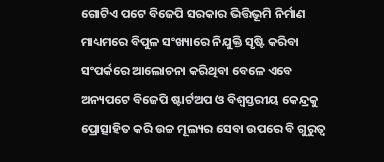ଗୋଟିଏ ପଟେ ବିଜେପି ସରକାର ଭିତ୍ତିଭୂମି ନିର୍ମାଣ ମାଧ୍ୟମରେ ବିପୁଳ ସଂଖ୍ୟାରେ ନିଯୁକ୍ତି ସୃଷ୍ଟି କରିବା ସଂପର୍କରେ ଆଲୋଚନା କରିଥିବା ବେଳେ ଏବେ ଅନ୍ୟପଟେ ବିଜେପି ଷ୍ଟାର୍ଟଅପ ଓ ବିଶ୍ୱସ୍ତରୀୟ କେନ୍ଦ୍ରକୁ ପ୍ରୋତ୍ସାହିତ କରି ଉଚ୍ଚ ମୂଲ୍ୟର ସେବା ଉପରେ ବି ଗୁରୁତ୍ୱ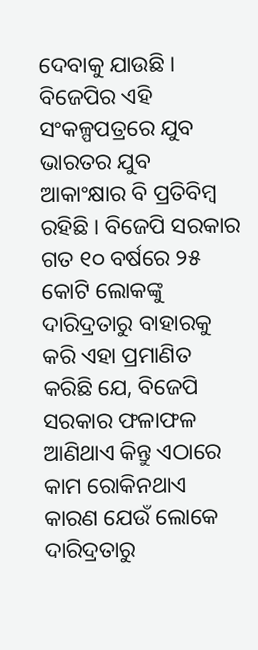ଦେବାକୁ ଯାଉଛି । ବିଜେପିର ଏହି ସଂକଳ୍ପପତ୍ରରେ ଯୁବ ଭାରତର ଯୁବ ଆକାଂକ୍ଷାର ବି ପ୍ରତିବିମ୍ବ ରହିଛି । ବିଜେପି ସରକାର ଗତ ୧୦ ବର୍ଷରେ ୨୫ କୋଟି ଲୋକଙ୍କୁ ଦାରିଦ୍ରତାରୁ ବାହାରକୁ କରି ଏହା ପ୍ରମାଣିତ କରିଛି ଯେ, ବିଜେପି ସରକାର ଫଳାଫଳ ଆଣିଥାଏ କିନ୍ତୁ ଏଠାରେ କାମ ରୋକିନଥାଏ କାରଣ ଯେଉଁ ଲୋକେ ଦାରିଦ୍ରତାରୁ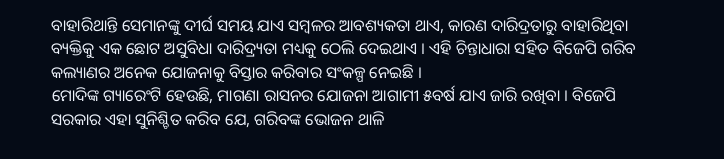ବାହାରିଥାନ୍ତି ସେମାନଙ୍କୁ ଦୀର୍ଘ ସମୟ ଯାଏ ସମ୍ବଳର ଆବଶ୍ୟକତା ଥାଏ, କାରଣ ଦାରିଦ୍ରତାରୁ ବାହାରିଥିବା ବ୍ୟକ୍ତିକୁ ଏକ ଛୋଟ ଅସୁବିଧା ଦାରିଦ୍ର୍ୟତା ମଧ୍ୟକୁ ଠେଲି ଦେଇଥାଏ । ଏହି ଚିନ୍ତାଧାରା ସହିତ ବିଜେପି ଗରିବ କଲ୍ୟାଣର ଅନେକ ଯୋଜନାକୁ ବିସ୍ତାର କରିବାର ସଂକଳ୍ପ ନେଇଛି ।
ମୋଦିଙ୍କ ଗ୍ୟାରେଂଟି ହେଉଛି, ମାଗଣା ରାସନର ଯୋଜନା ଆଗାମୀ ୫ବର୍ଷ ଯାଏ ଜାରି ରଖିବା । ବିଜେପି ସରକାର ଏହା ସୁନିଶ୍ଚିତ କରିବ ଯେ, ଗରିବଙ୍କ ଭୋଜନ ଥାଳି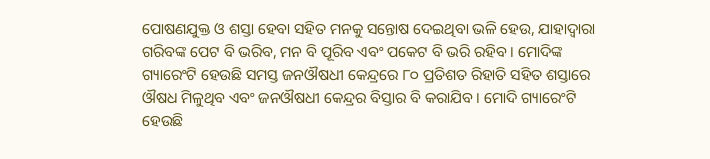ପୋଷଣଯୁକ୍ତ ଓ ଶସ୍ତା ହେବା ସହିତ ମନକୁ ସନ୍ତୋଷ ଦେଇଥିବା ଭଳି ହେଉ, ଯାହାଦ୍ୱାରା ଗରିବଙ୍କ ପେଟ ବି ଭରିବ, ମନ ବି ପୂରିବ ଏବଂ ପକେଟ ବି ଭରି ରହିବ । ମୋଦିଙ୍କ ଗ୍ୟାରେଂଟି ହେଉଛି ସମସ୍ତ ଜନଔଷଧୀ କେନ୍ଦ୍ରରେ ୮୦ ପ୍ରତିଶତ ରିହାତି ସହିତ ଶସ୍ତାରେ ଔଷଧ ମିଳୁଥିବ ଏବଂ ଜନଔଷଧୀ କେନ୍ଦ୍ରର ବିସ୍ତାର ବି କରାଯିବ । ମୋଦି ଗ୍ୟାରେଂଟି ହେଉଛି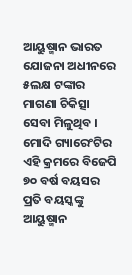ଆୟୁଷ୍ମାନ ଭାରତ ଯୋଜନା ଅଧୀନରେ ୫ଲକ୍ଷ ଟଙ୍କାର ମାଗଣା ଚିକିତ୍ସା ସେବା ମିଳୁଥିବ । ମୋଦି ଗ୍ୟାରେଂଟିର ଏହି କ୍ରମରେ ବିଜେପି ୭୦ ବର୍ଷ ବୟସର ପ୍ରତି ବୟସ୍କଙ୍କୁ ଆୟୁଷ୍ମାନ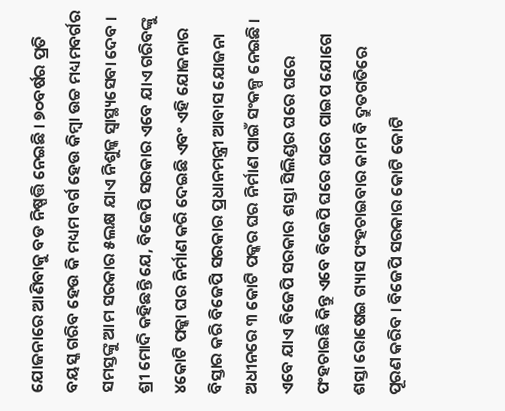ଯୋଜନାରେ ଆଣିବାକୁ ବଡ ନିଷ୍ପତ୍ତି ନେଇଛି । ୭୦ବର୍ଷର ପ୍ରତି ବୟସ୍କ ଗରିବ ହେଉ କି ମଧ୍ୟମ ବର୍ଗ ହେଉ କିମ୍ବା ଉଚ୍ଚ ମଧ୍ୟମବର୍ଗର ସମସ୍ତଙ୍କୁ ଆମ ସରକାର ୫ଲକ୍ଷ ଯାଏ ନିଶୁଳ୍କ ସ୍ୱାସ୍ଥ୍ୟସେବା ଦେବ ।
ଶ୍ରୀ ମୋଦି କହିଛନ୍ତି ଯେ, ବିଜେପି ସରକାର ଏବେ ଯାଏ ଗରିବଙ୍କୁ ୪କୋଟି ପକ୍କା ଘର ନିର୍ମାଣ କରି ଦେଇଛି ଏବଂ ଏହି ଯୋଜନାର ବିସ୍ତାର କରି ବିଜେପି ସରକାର ପ୍ରଧାନମନ୍ତ୍ରୀ ଆବାସ ଯୋଜନା ଅଧୀନରେ ୩ କୋଟି ପକ୍କର ଘର ନିର୍ମାଣ ପାଇଁ ସଂକଳ୍ପ ନେଇଛି । ଏବେ ଯାଏ ବିଜେପି ସରକାର ଶସ୍ତା ସିଲିଣ୍ଡର ଘରେ ଘରେ ପଂହଚାଇଛି କିନ୍ତୁ ଏବେ ବିଜେପି ଘରେ ଘରେ ପାଇପ ଯୋଗେ ଶସ୍ତା ରୋଷେଇ ଗ୍ୟାସ ପଂହଚାଇବାର କାମ ବି ଦ୍ରୁତଗତିରେ ପୂରଣ କରିବ । ବିଜେପି ସରକାର କୋଟି କୋଟି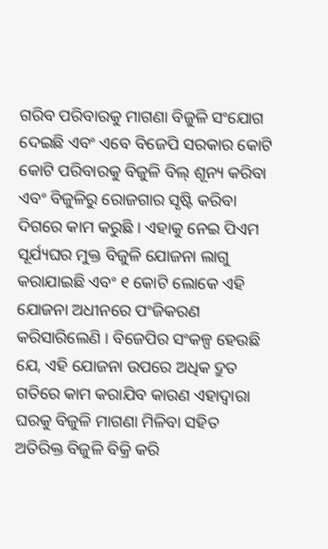ଗରିବ ପରିବାରକୁ ମାଗଣା ବିଜୁଳି ସଂଯୋଗ ଦେଇଛି ଏବଂ ଏବେ ବିଜେପି ସରକାର କୋଟି କୋଟି ପରିବାରକୁ ବିଜୁଳି ବିଲ୍ ଶୂନ୍ୟ କରିବା ଏବଂ ବିଜୁଳିରୁ ରୋଜଗାର ସୃଷ୍ଟି କରିବା ଦିଗରେ କାମ କରୁଛି । ଏହାକୁ ନେଇ ପିଏମ ସୂର୍ଯ୍ୟଘର ମୁକ୍ତ ବିଜୁଳି ଯୋଜନା ଲାଗୁ କରାଯାଇଛି ଏବଂ ୧ କୋଟି ଲୋକେ ଏହି ଯୋଜନା ଅଧୀନରେ ପଂଜିକରଣ କରିସାରିଲେଣି । ବିଜେପିର ସଂକଳ୍ପ ହେଉଛି ଯେ, ଏହି ଯୋଜନା ଉପରେ ଅଧିକ ଦ୍ରୁତ ଗତିରେ କାମ କରାଯିବ କାରଣ ଏହାଦ୍ୱାରା ଘରକୁ ବିଜୁଳି ମାଗଣା ମିଳିବା ସହିତ ଅତିରିକ୍ତ ବିଜୁଳି ବିକ୍ରି କରି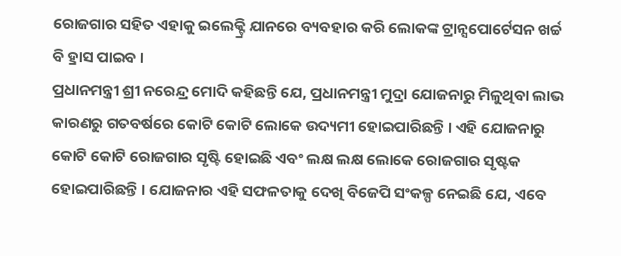ରୋଜଗାର ସହିତ ଏହାକୁ ଇଲେକ୍ଟ୍ରି ଯାନରେ ବ୍ୟବହାର କରି ଲୋକଙ୍କ ଟ୍ରାନ୍ସପୋର୍ଟେସନ ଖର୍ଚ୍ଚ ବି ହ୍ରାସ ପାଇବ ।
ପ୍ରଧାନମନ୍ତ୍ରୀ ଶ୍ରୀ ନରେନ୍ଦ୍ର ମୋଦି କହିଛନ୍ତି ଯେ, ପ୍ରଧାନମନ୍ତ୍ରୀ ମୁଦ୍ରା ଯୋଜନାରୁ ମିଳୁଥିବା ଲାଭ କାରଣରୁ ଗତବର୍ଷରେ କୋଟି କୋଟି ଲୋକେ ଉଦ୍ୟମୀ ହୋଇପାରିଛନ୍ତି । ଏହି ଯୋଜନାରୁ କୋଟି କୋଟି ରୋଜଗାର ସୃଷ୍ଟି ହୋଇଛି ଏବଂ ଲକ୍ଷ ଲକ୍ଷ ଲୋକେ ରୋଜଗାର ସୃଷ୍ଟକ ହୋଇପାରିଛନ୍ତି । ଯୋଜନାର ଏହି ସଫଳତାକୁ ଦେଖି ବିଜେପି ସଂକଳ୍ପ ନେଇଛି ଯେ, ଏବେ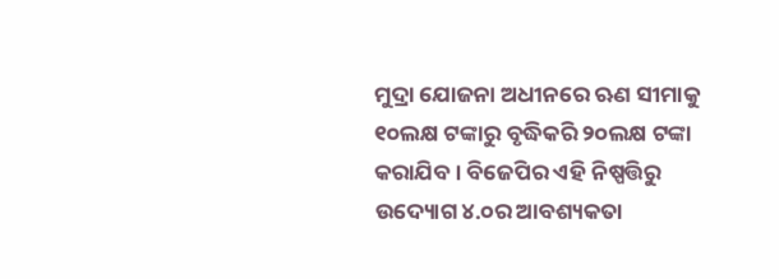ମୁଦ୍ରା ଯୋଜନା ଅଧୀନରେ ଋଣ ସୀମାକୁ ୧୦ଲକ୍ଷ ଟଙ୍କାରୁ ବୃଦ୍ଧିକରି ୨୦ଲକ୍ଷ ଟଙ୍କା କରାଯିବ । ବିଜେପିର ଏହି ନିଷ୍ପତ୍ତିରୁ ଉଦ୍ୟୋଗ ୪.୦ର ଆବଶ୍ୟକତା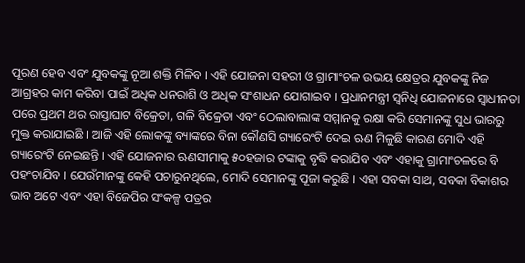ପୂରଣ ହେବ ଏବଂ ଯୁବକଙ୍କୁ ନୂଆ ଶକ୍ତି ମିଳିବ । ଏହି ଯୋଜନା ସହରୀ ଓ ଗ୍ରାମାଂଚଳ ଉଭୟ କ୍ଷେତ୍ରର ଯୁବକଙ୍କୁ ନିଜ ଆଗ୍ରହର କାମ କରିବା ପାଇଁ ଅଧିକ ଧନରାଶି ଓ ଅଧିକ ସଂଶାଧନ ଯୋଗାଇବ । ପ୍ରଧାନମନ୍ତ୍ରୀ ସ୍ୱନିଧି ଯୋଜନାରେ ସ୍ୱାଧୀନତା ପରେ ପ୍ରଥମ ଥର ରାସ୍ତାଘାଟ ବିକ୍ରେତା, ଗଳି ବିକ୍ରେତା ଏବଂ ଠେଲାବାଲାଙ୍କ ସମ୍ମାନକୁ ରକ୍ଷା କରି ସେମାନଙ୍କୁ ସୁଧ ଭାରରୁ ମୁକ୍ତ କରାଯାଇଛି । ଆଜି ଏହି ଲୋକଙ୍କୁ ବ୍ୟାଙ୍କରେ ବିନା କୌଣସି ଗ୍ୟାରେଂଟି ଦେଇ ଋଣ ମିଳୁଛି କାରଣ ମୋଦି ଏହି ଗ୍ୟାରେଂଟି ନେଇଛନ୍ତି । ଏହି ଯୋଜନାର ଋଣସୀମାକୁ ୫୦ହଜାର ଟଙ୍କାକୁ ବୃଦ୍ଧି କରାଯିବ ଏବଂ ଏହାକୁ ଗ୍ରାମାଂଚଳରେ ବି ପହଂଚାଯିବ । ଯେଉଁମାନଙ୍କୁ କେହି ପଚାରୁନଥିଲେ, ମୋଦି ସେମାନଙ୍କୁ ପୂଜା କରୁଛି । ଏହା ସବକା ସାଥ, ସବକା ବିକାଶର ଭାବ ଅଟେ ଏବଂ ଏହା ବିଜେପିର ସଂକଳ୍ପ ପତ୍ରର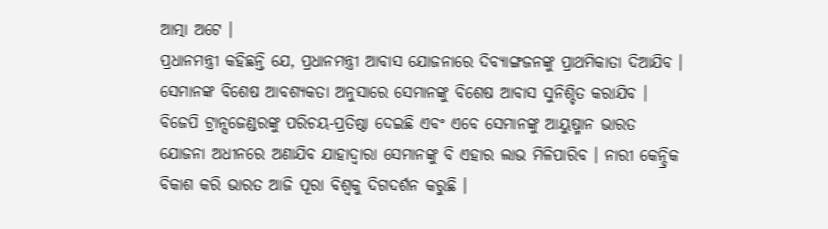ଆତ୍ମା ଅଟେ ।
ପ୍ରଧାନମନ୍ତ୍ରୀ କହିଛନ୍ତି ଯେ, ପ୍ରଧାନମନ୍ତ୍ରୀ ଆବାସ ଯୋଜନାରେ ଦିବ୍ୟାଙ୍ଗଜନଙ୍କୁ ପ୍ରାଥମିକାତା ଦିଆଯିବ । ସେମାନଙ୍କ ବିଶେଷ ଆବଶ୍ୟକତା ଅନୁସାରେ ସେମାନଙ୍କୁ ବିଶେଷ ଆବାସ ସୁନିଶ୍ଚିତ କରାଯିବ । ବିଜେପି ଟ୍ରାନ୍ସଜେଣ୍ଡରଙ୍କୁ ପରିଚୟ-ପ୍ରତିଷ୍ଠା ଦେଇଛି ଏବଂ ଏବେ ସେମାନଙ୍କୁ ଆୟୁଷ୍ମାନ ଭାରତ ଯୋଜନା ଅଧୀନରେ ଅଣାଯିବ ଯାହାଦ୍ୱାରା ସେମାନଙ୍କୁ ବି ଏହାର ଲାଭ ମିଳିପାରିବ । ନାରୀ କେନ୍ଦ୍ରିକ ବିକାଶ କରି ଭାରତ ଆଜି ପୂରା ବିଶ୍ୱକୁ ଦିଗଦର୍ଶନ କରୁଛି ।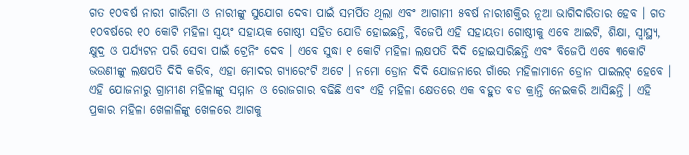ଗତ ୧୦ବର୍ଷ ନାରୀ ଗାରିମା ଓ ନାରୀଙ୍କୁ ସୁଯୋଗ ଦେବା ପାଇଁ ସମର୍ପିତ ଥିଲା ଏବଂ ଆଗାମୀ ୫ବର୍ଷ ନାରୀଶକ୍ତିର ନୂଆ ଭାଗିଦାରିତାର ହେବ । ଗତ ୧୦ବର୍ଷରେ ୧୦ କୋଟି ମହିଳା ସ୍ୱୟଂ ସହାୟକ ଗୋଷ୍ଠୀ ସହିତ ଯୋଡି ହୋଇଛନ୍ତି, ବିଜେପି ଏହି ସହାୟତା ଗୋଷ୍ଠୀକୁ ଏବେ ଆଇଟି, ଶିକ୍ଷା, ସ୍ୱାସ୍ଥ୍ୟ, କ୍ଷୁଦ୍ର ଓ ପର୍ଯ୍ୟଟନ ପରି ସେବା ପାଇଁ ଟ୍ରେନିଂ ଦେବ । ଏବେ ସୁଦ୍ଧା ୧ କୋଟି ମହିଳା ଲକ୍ଷପତି ଦିଦି ହୋଇସାରିଛନ୍ତି ଏବଂ ବିଜେପି ଏବେ ୩କୋଟି ଭଉଣୀଙ୍କୁ ଲକ୍ଷପତି ଦିଦି କରିବ, ଏହା ମୋଦର ଗ୍ୟାରେଂଟି ଅଟେ । ନମୋ ଡ୍ରୋନ ଦିଦି ଯୋଜନାରେ ଗାଁରେ ମହିଳାମାନେ ଡ୍ରୋନ ପାଇଲଟ୍ ହେବେ । ଏହି ଯୋଜନାରୁ ଗ୍ରାମୀଣ ମହିଳାଙ୍କୁ ସମ୍ମାନ ଓ ରୋଜଗାର ବଢିଛି ଏବଂ ଏହି ମହିଳା କ୍ଷେତରେ ଏକ ବହୁତ ବଡ କ୍ରାନ୍ତି ନେଇକରି ଆସିଛନ୍ତି । ଏହି ପ୍ରକାର ମହିଳା ଖେଳାଳିଙ୍କୁ ଖେଳରେ ଆଗକୁ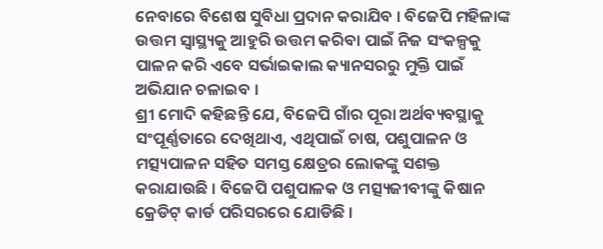ନେବାରେ ବିଶେଷ ସୁବିଧା ପ୍ରଦାନ କରାଯିବ । ବିଜେପି ମହିଳାଙ୍କ ଉତ୍ତମ ସ୍ୱାସ୍ଥ୍ୟକୁ ଆହୁରି ଉତ୍ତମ କରିବା ପାଇଁ ନିଜ ସଂକଳ୍ପକୁ ପାଳନ କରି ଏବେ ସର୍ଭାଇକାଲ କ୍ୟାନସରରୁ ମୁକ୍ତି ପାଇଁ ଅଭିଯାନ ଚଳାଇବ ।
ଶ୍ରୀ ମୋଦି କହିଛନ୍ତି ଯେ, ବିଜେପି ଗାଁର ପୂରା ଅର୍ଥବ୍ୟବସ୍ଥାକୁ ସଂପୂର୍ଣ୍ଣତାରେ ଦେଖିଥାଏ, ଏଥିପାଇଁ ଚାଷ, ପଶୁପାଳନ ଓ ମତ୍ସ୍ୟପାଳନ ସହିତ ସମସ୍ତ କ୍ଷେତ୍ରର ଲୋକଙ୍କୁ ସଶକ୍ତ କରାଯାଉଛି । ବିଜେପି ପଶୁପାଳକ ଓ ମତ୍ସ୍ୟଜୀବୀଙ୍କୁ କିଷାନ କ୍ରେଡିଟ୍ କାର୍ଡ ପରିସରରେ ଯୋଡିଛି ।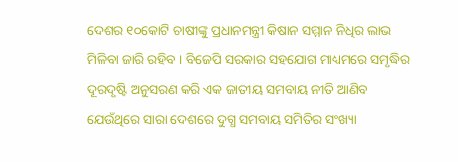ଦେଶର ୧୦କୋଟି ଚାଷୀଙ୍କୁ ପ୍ରଧାନମନ୍ତ୍ରୀ କିଷାନ ସମ୍ମାନ ନିଧିର ଲାଭ ମିଳିବା ଜାରି ରହିବ । ବିଜେପି ସରକାର ସହଯୋଗ ମାଧ୍ୟମରେ ସମୃଦ୍ଧିର ଦୂରଦୃଷ୍ଟି ଅନୁସରଣ କରି ଏକ ଜାତୀୟ ସମବାୟ ନୀତି ଆଣିବ ଯେଉଁଥିରେ ସାରା ଦେଶରେ ଦୁଗ୍ଧ ସମବାୟ ସମିତିର ସଂଖ୍ୟା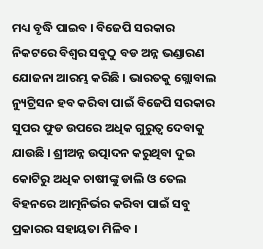ମଧ୍ୟ ବୃଦ୍ଧି ପାଇବ । ବିଜେପି ସରକାର ନିକଟରେ ବିଶ୍ୱର ସବୁଠୁ ବଡ ଅନ୍ନ ଭଣ୍ଡାରଣ ଯୋଜନା ଆରମ୍ଭ କରିଛି । ଭାରତକୁ ଗ୍ଲୋବାଲ ନ୍ୟୁଟ୍ରିସନ ହବ କରିବା ପାଇଁ ବିଜେପି ସରକାର ସୁପର ଫୁଡ ଉପରେ ଅଧିକ ଗୁରୁତ୍ୱ ଦେବାକୁ ଯାଉଛି । ଶ୍ରୀଅନ୍ନ ଉତ୍ପାଦନ କରୁଥିବା ଦୁଇ କୋଟିରୁ ଅଧିକ ଚାଷୀଙ୍କୁ ଡାଲି ଓ ତେଲ ବିହନରେ ଆତ୍ମନିର୍ଭର କରିବା ପାଇଁ ସବୁ ପ୍ରକାରର ସହାୟତା ମିଳିବ ।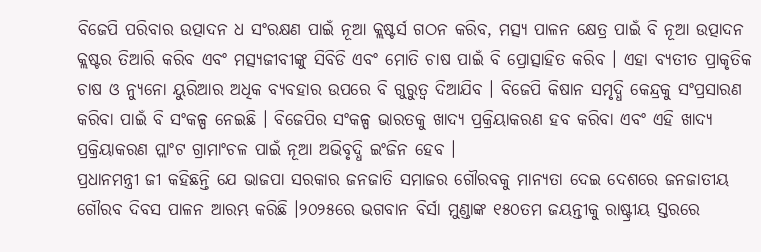ବିଜେପି ପରିବାର ଉତ୍ପାଦନ ଧ ସଂରକ୍ଷଣ ପାଇଁ ନୂଆ କ୍ଲଷ୍ଟର୍ସ ଗଠନ କରିବ, ମତ୍ସ୍ୟ ପାଳନ କ୍ଷେତ୍ର ପାଇଁ ବି ନୂଆ ଉତ୍ପାଦନ କ୍ଲଷ୍ଟର ତିଆରି କରିବ ଏବଂ ମତ୍ସ୍ୟଜୀବୀଙ୍କୁ ସିବିଡି ଏବଂ ମୋତି ଚାଷ ପାଇଁ ବି ପ୍ରୋତ୍ସାହିତ କରିବ । ଏହା ବ୍ୟତୀତ ପ୍ରାକୃତିକ ଚାଷ ଓ ନ୍ୟୁନୋ ୟୁରିଆର ଅଧିକ ବ୍ୟବହାର ଉପରେ ବି ଗୁରୁତ୍ୱ ଦିଆଯିବ । ବିଜେପି କିଷାନ ସମୃଦ୍ଧି କେନ୍ଦ୍ରକୁ ସଂପ୍ରସାରଣ କରିବା ପାଇଁ ବି ସଂକଳ୍ପ ନେଇଛି । ବିଜେପିର ସଂକଳ୍ପ ଭାରତକୁ ଖାଦ୍ୟ ପ୍ରକ୍ରିୟାକରଣ ହବ କରିବା ଏବଂ ଏହି ଖାଦ୍ୟ ପ୍ରକ୍ରିୟାକରଣ ପ୍ଲାଂଟ ଗ୍ରାମାଂଚଳ ପାଇଁ ନୂଆ ଅଭିବୃଦ୍ଧି ଇଂଜିନ ହେବ ।
ପ୍ରଧାନମନ୍ତ୍ରୀ ଜୀ କହିଛନ୍ତି ଯେ ଭାଜପା ସରକାର ଜନଜାତି ସମାଜର ଗୌରବକୁ ମାନ୍ୟତା ଦେଇ ଦେଶରେ ଜନଜାତୀୟ ଗୌରବ ଦିବସ ପାଳନ ଆରମ୍ଭ କରିଛି ।୨୦୨୫ରେ ଭଗବାନ ବିର୍ସା ମୁଣ୍ଡାଙ୍କ ୧୫୦ତମ ଜୟନ୍ତୀକୁ ରାଷ୍ଟ୍ରୀୟ ସ୍ତରରେ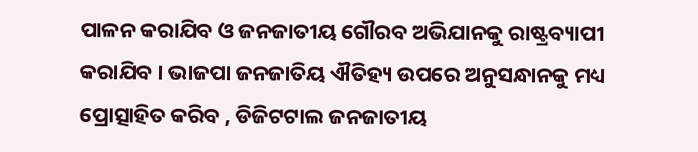ପାଳନ କରାଯିବ ଓ ଜନଜାତୀୟ ଗୌରବ ଅଭିଯାନକୁ ରାଷ୍ଟ୍ରବ୍ୟାପୀ କରାଯିବ । ଭାଜପା ଜନଜାତିୟ ଐତିହ୍ୟ ଉପରେ ଅନୁସନ୍ଧାନକୁ ମଧ୍ୟ ପ୍ରୋତ୍ସାହିତ କରିବ , ଡିଜିଟଟାଲ ଜନଜାତୀୟ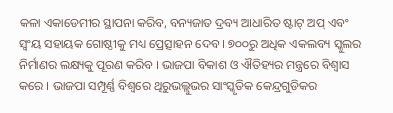କଳା ଏକାଡେମୀର ସ୍ଥାପନା କରିବ, ବନ୍ୟଜାତ ଦ୍ରବ୍ୟ ଆଧାରିତ ଷ୍ଟାଟ୍ ଅପ୍ ଏବଂ ସ୍ୱଂୟ ସହାୟକ ଗୋଷ୍ଠୀକୁ ମଧ୍ୟ ପ୍ରେତ୍ସାହନ ଦେବ । ୭୦୦ରୁ ଅଧିକ ଏକଲବ୍ୟ ସ୍କୁଲର ନିର୍ମାଣର ଲକ୍ଷ୍ୟକୁ ପୂରଣ କରିବ । ଭାଜପା ବିକାଶ ଓ ଐତିହ୍ୟର ମନ୍ତ୍ରରେ ବିଶ୍ୱାସ କରେ । ଭାଜପା ସମ୍ପୂର୍ଣ୍ଣ ବିଶ୍ୱରେ ଥିରୁଭଲ୍ଲୁଭର ସାଂସ୍କୃତିକ କେନ୍ଦ୍ରଗୁଡିକର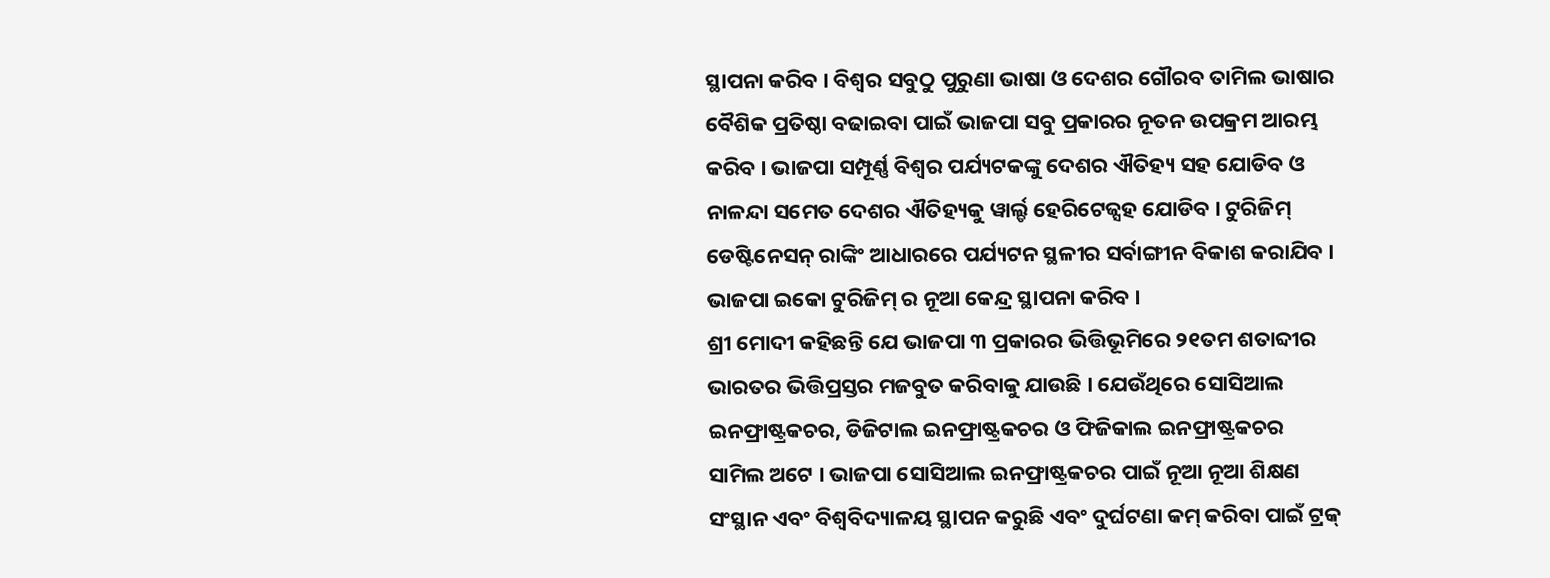ସ୍ଥାପନା କରିବ । ବିଶ୍ୱର ସବୁଠୁ ପୁରୁଣା ଭାଷା ଓ ଦେଶର ଗୌରବ ତାମିଲ ଭାଷାର ବୈଶିକ ପ୍ରତିଷ୍ଠା ବଢାଇବା ପାଇଁ ଭାଜପା ସବୁ ପ୍ରକାରର ନୂତନ ଉପକ୍ରମ ଆରମ୍ଭ କରିବ । ଭାଜପା ସମ୍ପୂର୍ଣ୍ଣ ବିଶ୍ୱର ପର୍ଯ୍ୟଟକଙ୍କୁ ଦେଶର ଐତିହ୍ୟ ସହ ଯୋଡିବ ଓ ନାଳନ୍ଦା ସମେତ ଦେଶର ଐତିହ୍ୟକୁ ୱାର୍ଲ୍ଡ ହେରିଟେଜ୍ସହ ଯୋଡିବ । ଟୁରିଜିମ୍ ଡେଷ୍ଟିନେସନ୍ ରାଙ୍କିଂ ଆଧାରରେ ପର୍ଯ୍ୟଟନ ସ୍ଥଳୀର ସର୍ବାଙ୍ଗୀନ ବିକାଶ କରାଯିବ । ଭାଜପା ଇକୋ ଟୁରିଜିମ୍ ର ନୂଆ କେନ୍ଦ୍ର ସ୍ଥାପନା କରିବ ।
ଶ୍ରୀ ମୋଦୀ କହିଛନ୍ତି ଯେ ଭାଜପା ୩ ପ୍ରକାରର ଭିତ୍ତିଭୂମିରେ ୨୧ତମ ଶତାବ୍ଦୀର ଭାରତର ଭିତ୍ତିପ୍ରସ୍ତର ମଜବୁତ କରିବାକୁ ଯାଉଛି । ଯେଉଁଥିରେ ସୋସିଆଲ ଇନଫ୍ରାଷ୍ଟ୍ରକଚର, ଡିଜିଟାଲ ଇନଫ୍ରାଷ୍ଟ୍ରକଚର ଓ ଫିଜିକାଲ ଇନଫ୍ରାଷ୍ଟ୍ରକଚର ସାମିଲ ଅଟେ । ଭାଜପା ସୋସିଆଲ ଇନଫ୍ରାଷ୍ଟ୍ରକଚର ପାଇଁ ନୂଆ ନୂଆ ଶିକ୍ଷଣ ସଂସ୍ଥାନ ଏବଂ ବିଶ୍ୱବିଦ୍ୟାଳୟ ସ୍ଥାପନ କରୁଛି ଏବଂ ଦୁର୍ଘଟଣା କମ୍ କରିବା ପାଇଁ ଟ୍ରକ୍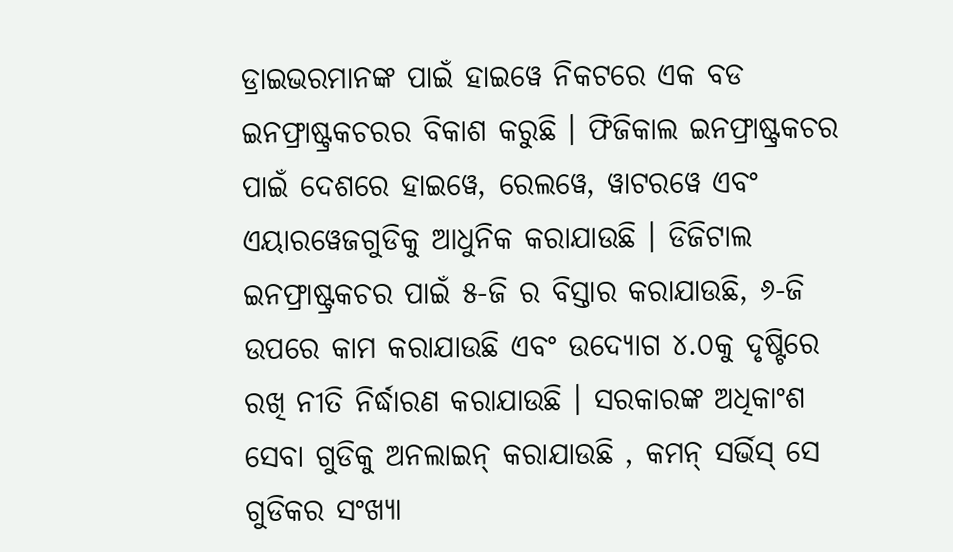ଡ୍ରାଇଭରମାନଙ୍କ ପାଇଁ ହାଇୱେ ନିକଟରେ ଏକ ବଡ ଇନଫ୍ରାଷ୍ଟ୍ରକଚରର ବିକାଶ କରୁଛି । ଫିଜିକାଲ ଇନଫ୍ରାଷ୍ଟ୍ରକଚର ପାଇଁ ଦେଶରେ ହାଇୱେ, ରେଲୱେ, ୱାଟରୱେ ଏବଂ ଏୟାରୱେଜଗୁଡିକୁ ଆଧୁନିକ କରାଯାଉଛି । ଡିଜିଟାଲ ଇନଫ୍ରାଷ୍ଟ୍ରକଚର ପାଇଁ ୫-ଜି ର ବିସ୍ତାର କରାଯାଉଛି, ୬-ଜି ଉପରେ କାମ କରାଯାଉଛି ଏବଂ ଉଦ୍ୟୋଗ ୪.୦କୁ ଦୃଷ୍ଟିରେ ରଖି ନୀତି ନିର୍ଦ୍ଧାରଣ କରାଯାଉଛି । ସରକାରଙ୍କ ଅଧିକାଂଶ ସେବା ଗୁଡିକୁ ଅନଲାଇନ୍ କରାଯାଉଛି , କମନ୍ ସର୍ଭିସ୍ ସେ ଗୁଡିକର ସଂଖ୍ୟା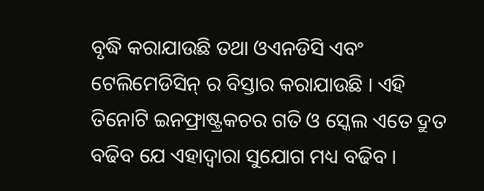ବୃଦ୍ଧି କରାଯାଉଛି ତଥା ଓଏନଡିସି ଏବଂ ଟେଲିମେଡିସିନ୍ ର ବିସ୍ତାର କରାଯାଉଛି । ଏହି ତିନୋଟି ଇନଫ୍ରାଷ୍ଟ୍ରକଚର ଗତି ଓ ସ୍କେଲ ଏତେ ଦ୍ରୁତ ବଢିବ ଯେ ଏହାଦ୍ୱାରା ସୁଯୋଗ ମଧ୍ୟ ବଢିବ ।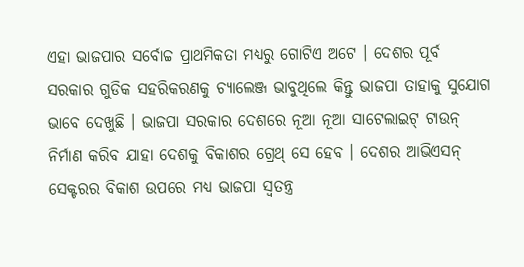ଏହା ଭାଜପାର ସର୍ବୋଚ୍ଚ ପ୍ରାଥମିକତା ମଧ୍ୟରୁ ଗୋଟିଏ ଅଟେ । ଦେଶର ପୂର୍ବ ସରକାର ଗୁଡିକ ସହରିକରଣକୁ ଚ୍ୟାଲେଞ୍ଜ ଭାବୁଥିଲେ କିନ୍ତୁ ଭାଜପା ତାହାକୁ ସୁଯୋଗ ଭାବେ ଦେଖୁଛି । ଭାଜପା ସରକାର ଦେଶରେ ନୂଆ ନୂଆ ସାଟେଲାଇଟ୍ ଟାଉନ୍ ନିର୍ମାଣ କରିବ ଯାହା ଦେଶକୁ ବିକାଶର ଗ୍ରେଥ୍ ସେ ହେବ । ଦେଶର ଆଭିଏସନ୍ ସେକ୍ଟରର ବିକାଶ ଉପରେ ମଧ୍ୟ ଭାଜପା ସ୍ୱତନ୍ତ୍ର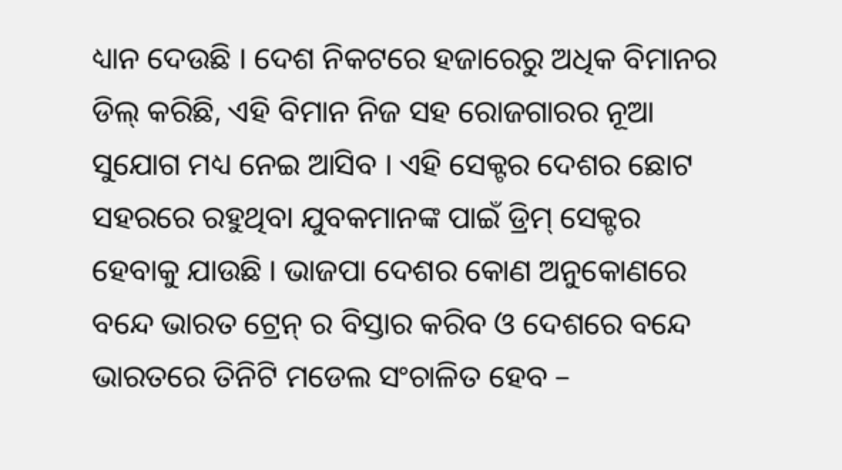ଧ୍ୟାନ ଦେଉଛି । ଦେଶ ନିକଟରେ ହଜାରେରୁ ଅଧିକ ବିମାନର ଡିଲ୍ କରିଛି, ଏହି ବିମାନ ନିଜ ସହ ରୋଜଗାରର ନୂଆ ସୁଯୋଗ ମଧ୍ୟ ନେଇ ଆସିବ । ଏହି ସେକ୍ଟର ଦେଶର ଛୋଟ ସହରରେ ରହୁଥିବା ଯୁବକମାନଙ୍କ ପାଇଁ ଡ୍ରିମ୍ ସେକ୍ଟର ହେବାକୁ ଯାଉଛି । ଭାଜପା ଦେଶର କୋଣ ଅନୁକୋଣରେ ବନ୍ଦେ ଭାରତ ଟ୍ରେନ୍ ର ବିସ୍ତାର କରିବ ଓ ଦେଶରେ ବନ୍ଦେ ଭାରତରେ ତିନିଟି ମଡେଲ ସଂଚାଳିତ ହେବ –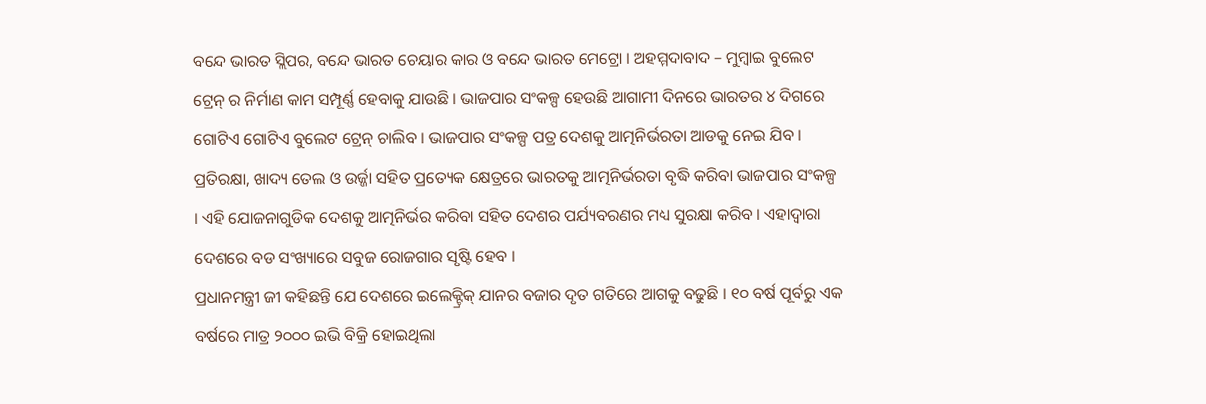ବନ୍ଦେ ଭାରତ ସ୍ଲିପର, ବନ୍ଦେ ଭାରତ ଚେୟାର କାର ଓ ବନ୍ଦେ ଭାରତ ମେଟ୍ରୋ । ଅହମ୍ମଦାବାଦ – ମୁମ୍ବାଇ ବୁଲେଟ ଟ୍ରେନ୍ ର ନିର୍ମାଣ କାମ ସମ୍ପୂର୍ଣ୍ଣ ହେବାକୁ ଯାଉଛି । ଭାଜପାର ସଂକଳ୍ପ ହେଉଛି ଆଗାମୀ ଦିନରେ ଭାରତର ୪ ଦିଗରେ ଗୋଟିଏ ଗୋଟିଏ ବୁଲେଟ ଟ୍ରେନ୍ ଚାଲିବ । ଭାଜପାର ସଂକଳ୍ପ ପତ୍ର ଦେଶକୁ ଆତ୍ମନିର୍ଭରତା ଆଡକୁ ନେଇ ଯିବ । ପ୍ରତିରକ୍ଷା, ଖାଦ୍ୟ ତେଲ ଓ ଉର୍ଜ୍ଜା ସହିତ ପ୍ରତ୍ୟେକ କ୍ଷେତ୍ରରେ ଭାରତକୁ ଆତ୍ମନିର୍ଭରତା ବୃଦ୍ଧି କରିବା ଭାଜପାର ସଂକଳ୍ପ । ଏହି ଯୋଜନାଗୁଡିକ ଦେଶକୁ ଆତ୍ମନିର୍ଭର କରିବା ସହିତ ଦେଶର ପର୍ଯ୍ୟବରଣର ମଧ୍ୟ ସୁରକ୍ଷା କରିବ । ଏହାଦ୍ୱାରା ଦେଶରେ ବଡ ସଂଖ୍ୟାରେ ସବୁଜ ରୋଜଗାର ସୃଷ୍ଟି ହେବ ।
ପ୍ରଧାନମନ୍ତ୍ରୀ ଜୀ କହିଛନ୍ତି ଯେ ଦେଶରେ ଇଲେକ୍ଟ୍ରିକ୍ ଯାନର ବଜାର ଦୃତ ଗତିରେ ଆଗକୁ ବଢୁଛି । ୧୦ ବର୍ଷ ପୂର୍ବରୁ ଏକ ବର୍ଷରେ ମାତ୍ର ୨୦୦୦ ଇଭି ବିକ୍ରି ହୋଇଥିଲା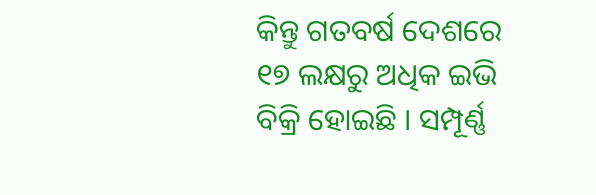କିନ୍ତୁ ଗତବର୍ଷ ଦେଶରେ ୧୭ ଲକ୍ଷରୁ ଅଧିକ ଇଭି ବିକ୍ରି ହୋଇଛି । ସମ୍ପୂର୍ଣ୍ଣ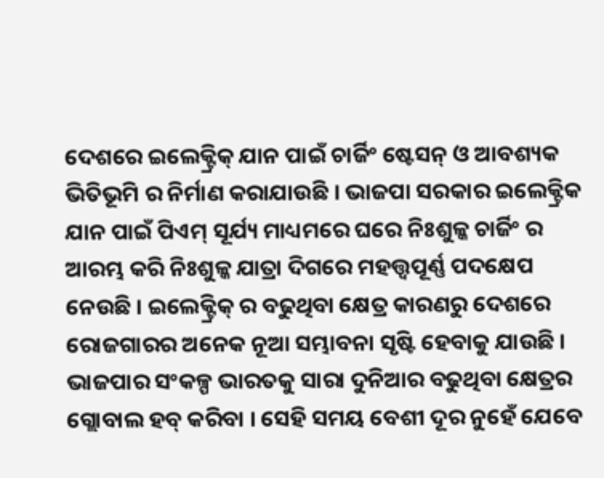ଦେଶରେ ଇଲେକ୍ଟ୍ରିକ୍ ଯାନ ପାଇଁ ଚାର୍ଜିଂ ଷ୍ଟେସନ୍ ଓ ଆବଶ୍ୟକ ଭିତିଭୂମି ର ନିର୍ମାଣ କରାଯାଉଛି । ଭାଜପା ସରକାର ଇଲେକ୍ଟ୍ରିକ ଯାନ ପାଇଁ ପିଏମ୍ ସୂର୍ଯ୍ୟ ମାଧ୍ୟମରେ ଘରେ ନିଃଶୁଳ୍କ ଚାର୍ଜିଂ ର ଆରମ୍ଭ କରି ନିଃଶୁଳ୍କ ଯାତ୍ରା ଦିଗରେ ମହତ୍ତ୍ୱପୂର୍ଣ୍ଣ ପଦକ୍ଷେପ ନେଉଛି । ଇଲେକ୍ଟ୍ରିକ୍ ର ବଢୁଥିବା କ୍ଷେତ୍ର କାରଣରୁ ଦେଶରେ ରୋଜଗାରର ଅନେକ ନୂଆ ସମ୍ଭାବନା ସୃଷ୍ଟି ହେବାକୁ ଯାଉଛି । ଭାଜପାର ସଂକଳ୍ପ ଭାରତକୁ ସାରା ଦୁନିଆର ବଢୁଥିବା କ୍ଷେତ୍ରର ଗ୍ଲୋବାଲ ହବ୍ କରିବା । ସେହି ସମୟ ବେଶୀ ଦୂର ନୁହେଁ ଯେବେ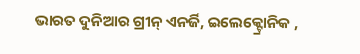ଭାରତ ଦୁନିଆର ଗ୍ରୀନ୍ ଏନର୍ଜି, ଇଲେକ୍ଟ୍ରୋନିକ ,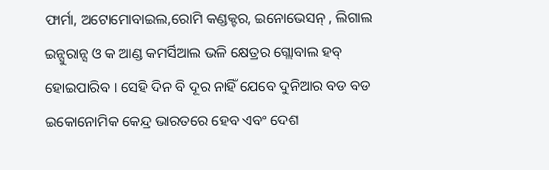ଫାର୍ମା, ଅଟୋମୋବାଇଲ,ରୋମି କଣ୍ଡକ୍ଟର, ଇନୋଭେସନ୍ , ଲିଗାଲ ଇନ୍ସୁରାନ୍ସ ଓ କ ଆଣ୍ଡ କମର୍ସିଆଲ ଭଳି କ୍ଷେତ୍ରର ଗ୍ଲୋବାଲ ହବ୍ ହୋଇପାରିବ । ସେହି ଦିନ ବି ଦୂର ନାହିଁ ଯେବେ ଦୁନିଆର ବଡ ବଡ ଇକୋନୋମିକ କେନ୍ଦ୍ର ଭାରତରେ ହେବ ଏବଂ ଦେଶ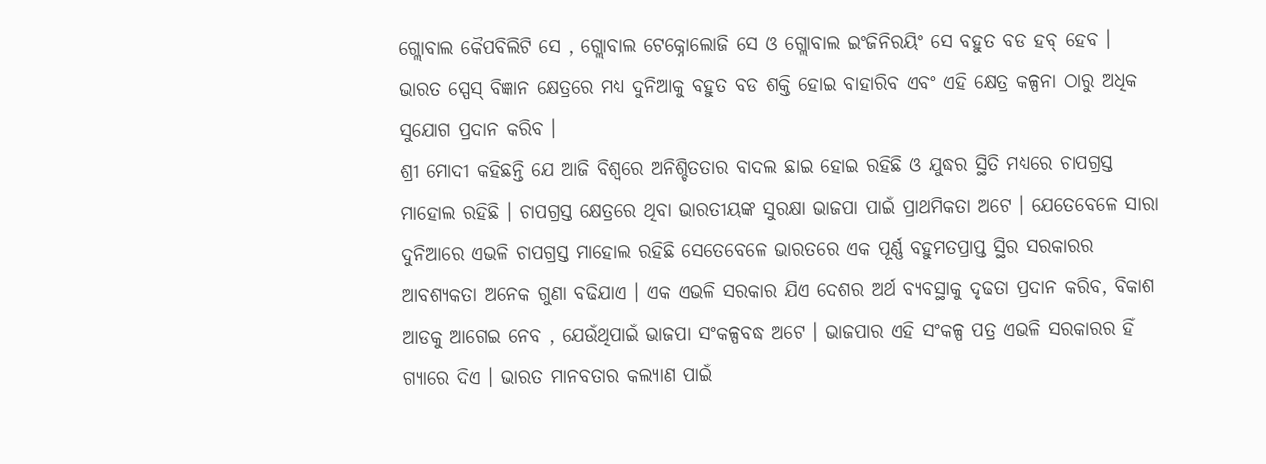ଗ୍ଲୋବାଲ କୈପବିଲିଟି ସେ , ଗ୍ଲୋବାଲ ଟେକ୍ନୋଲୋଜି ସେ ଓ ଗ୍ଲୋବାଲ ଇଂଜିନିରୟିଂ ସେ ବହୁତ ବଡ ହବ୍ ହେବ । ଭାରତ ସ୍ପେସ୍ ବିଜ୍ଞାନ କ୍ଷେତ୍ରରେ ମଧ୍ୟ ଦୁନିଆକୁ ବହୁତ ବଡ ଶକ୍ତି ହୋଇ ବାହାରିବ ଏବଂ ଏହି କ୍ଷେତ୍ର କଳ୍ପନା ଠାରୁ ଅଧିକ ସୁଯୋଗ ପ୍ରଦାନ କରିବ ।
ଶ୍ରୀ ମୋଦୀ କହିଛନ୍ତି ଯେ ଆଜି ବିଶ୍ୱରେ ଅନିଶ୍ଚିତତାର ବାଦଲ ଛାଇ ହୋଇ ରହିଛି ଓ ଯୁଦ୍ଧର ସ୍ଥିତି ମଧ୍ୟରେ ଚାପଗ୍ରସ୍ତ ମାହୋଲ ରହିଛି । ଚାପଗ୍ରସ୍ତ କ୍ଷେତ୍ରରେ ଥିବା ଭାରତୀୟଙ୍କ ସୁରକ୍ଷା ଭାଜପା ପାଇଁ ପ୍ରାଥମିକତା ଅଟେ । ଯେତେବେଳେ ସାରା ଦୁନିଆରେ ଏଭଳି ଚାପଗ୍ରସ୍ତ ମାହୋଲ ରହିଛି ସେତେବେଳେ ଭାରତରେ ଏକ ପୂର୍ଣ୍ଣ ବହୁମତପ୍ରାପ୍ତ ସ୍ଥିର ସରକାରର ଆବଶ୍ୟକତା ଅନେକ ଗୁଣା ବଢିଯାଏ । ଏକ ଏଭଳି ସରକାର ଯିଏ ଦେଶର ଅର୍ଥ ବ୍ୟବସ୍ଥାକୁ ଦୃଢତା ପ୍ରଦାନ କରିବ, ବିକାଶ ଆଡକୁ ଆଗେଇ ନେବ , ଯେଉଁଥିପାଇଁ ଭାଜପା ସଂକଳ୍ପବଦ୍ଧ ଅଟେ । ଭାଜପାର ଏହି ସଂକଳ୍ପ ପତ୍ର ଏଭଳି ସରକାରର ହିଁ ଗ୍ୟାରେ ଦିଏ । ଭାରତ ମାନବତାର କଲ୍ୟାଣ ପାଇଁ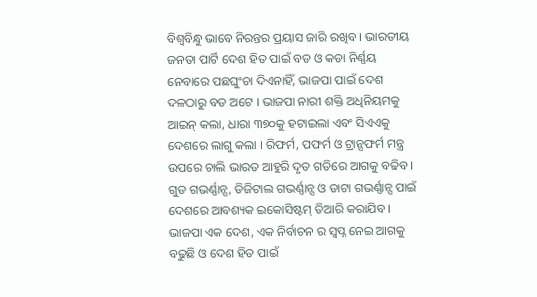ବିଶ୍ୱବିନ୍ଧୁ ଭାବେ ନିରନ୍ତର ପ୍ରୟାସ ଜାରି ରଖିବ । ଭାରତୀୟ ଜନତା ପାର୍ଟି ଦେଶ ହିତ ପାଇଁ ବଡ ଓ କଡା ନିର୍ଣ୍ଣୟ ନେବାରେ ପଛଘୁଂଚା ଦିଏନାହିଁ, ଭାଜପା ପାଇଁ ଦେଶ ଦଳଠାରୁ ବଡ ଅଟେ । ଭାଜପା ନାରୀ ଶକ୍ତି ଅଧିନିୟମକୁ ଆଇନ୍ କଲା, ଧାରା ୩୭୦କୁ ହଟାଇଲା ଏବଂ ସିଏଏକୁ ଦେଶରେ ଲାଗୁ କଲା । ରିଫର୍ମ, ପଫର୍ମ ଓ ଟ୍ରାନ୍ସଫର୍ମ ମନ୍ତ୍ର ଉପରେ ଚାଲି ଭାରତ ଆହୁରି ଦୃତ ଗତିରେ ଆଗକୁ ବଢିବ । ଗୁଡ ଗଭର୍ଣ୍ଣାନ୍ସ, ଡିଜିଟାଲ ଗଭର୍ଣ୍ଣାନ୍ସ ଓ ଡାଟା ଗଭର୍ଣ୍ଣାନ୍ସ ପାଇଁ ଦେଶରେ ଆବଶ୍ୟକ ଇକୋସିଷ୍ଟମ୍ ତିଆରି କରାଯିବ । ଭାଜପା ଏକ ଦେଶ, ଏକ ନିର୍ବାଚନ ର ସ୍ୱପ୍ନ ନେଇ ଆଗକୁ ବଢୁଛି ଓ ଦେଶ ହିତ ପାଇଁ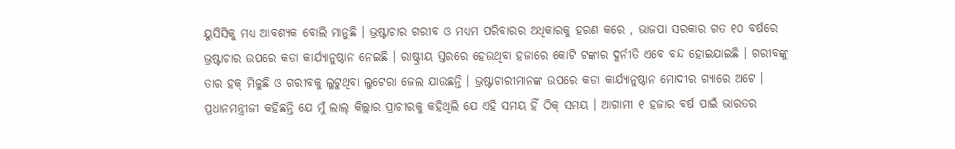ୟୁସିସିକୁ ମଧ୍ୟ ଆବଶ୍ୟକ ବୋଲି ମାନୁଛି । ଭ୍ରଷ୍ଟାଚାର ଗରୀବ ଓ ମଧ୍ୟମ ପରିବାରର ଅଧିକାରକୁ ହରଣ କରେ , ଭାଜପା ସରକାର ଗତ ୧୦ ବର୍ଷରେ ଭ୍ରଷ୍ଟାଚାର ଉପରେ କଡା କାର୍ଯ୍ୟାନୁଷ୍ଠାନ ନେଇଛି । ରାଷ୍ଟ୍ରୀୟ ସ୍ତରରେ ହେଉଥିବା ହଜାରେ କୋଟି ଟଙ୍କାର ଦୁର୍ନୀତି ଏବେ ବନ୍ଦ ହୋଇଯାଇଛି । ଗରୀବଙ୍କୁ ତାର ହକ୍ ମିଳୁଛି ଓ ଗରୀବକୁ ଲୁଟୁଥିବା ଲୁଟେରା ଜେଲ ଯାଉଛନ୍ତି । ଭ୍ରଷ୍ଟାଚାରୀମାନଙ୍କ ଉପରେ କଡା କାର୍ଯ୍ୟାନୁଷ୍ଠାନ ମୋଦୀର ଗ୍ୟାରେ ଅଟେ ।
ପ୍ରଧାନମନ୍ତ୍ରୀଜୀ କହିଛନ୍ତି ଯେ ମୁଁ ଲାଲ୍ କିଲ୍ଲାର ପ୍ରାଚୀରକୁ କହିଥିଲି ଯେ ଏହି ସମୟ ହିଁ ଠିକ୍ ସମୟ । ଆଗାମୀ ୧ ହଜାର ବର୍ଷ ପାଇଁ ଭାରତର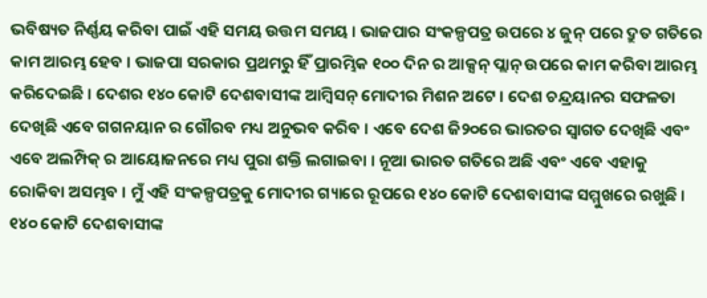ଭବିଷ୍ୟତ ନିର୍ଣ୍ଣୟ କରିବା ପାଇଁ ଏହି ସମୟ ଉତ୍ତମ ସମୟ । ଭାଜପାର ସଂକଳ୍ପପତ୍ର ଉପରେ ୪ ଜୁନ୍ ପରେ ଦ୍ରୁତ ଗତିରେ କାମ ଆରମ୍ଭ ହେବ । ଭାଜପା ସରକାର ପ୍ରଥମରୁ ହିଁ ପ୍ରାରମ୍ଭିକ ୧୦୦ ଦିନ ର ଆକ୍ସନ୍ ପ୍ଲାନ୍ ଉପରେ କାମ କରିବା ଆରମ୍ଭ କରିଦେଇଛି । ଦେଶର ୧୪୦ କୋଟି ଦେଶବାସୀଙ୍କ ଆମ୍ବିସନ୍ ମୋଦୀର ମିଶନ ଅଟେ । ଦେଶ ଚନ୍ଦ୍ରୟାନର ସଫଳତା ଦେଖିଛି ଏବେ ଗଗନୟାନ ର ଗୌରବ ମଧ୍ୟ ଅନୁଭବ କରିବ । ଏବେ ଦେଶ ଜି୨୦ରେ ଭାରତର ସ୍ୱାଗତ ଦେଖିଛି ଏବଂ ଏବେ ଅଲମ୍ପିକ୍ ର ଆୟୋଜନରେ ମଧ୍ୟ ପୁରା ଶକ୍ତି ଲଗାଇବା । ନୂଆ ଭାରତ ଗତିରେ ଅଛି ଏବଂ ଏବେ ଏହାକୁ ରୋକିବା ଅସମ୍ଭବ । ମୁଁ ଏହି ସଂକଳ୍ପପତ୍ରକୁ ମୋଦୀର ଗ୍ୟାରେ ରୂପରେ ୧୪୦ କୋଟି ଦେଶବାସୀଙ୍କ ସମ୍ମୁଖରେ ରଖୁଛି । ୧୪୦ କୋଟି ଦେଶବାସୀଙ୍କ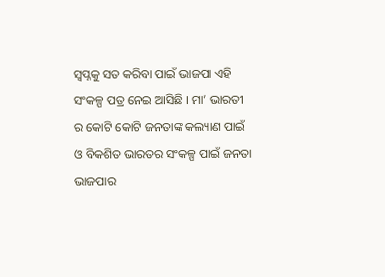ସ୍ୱପ୍ନକୁ ସତ କରିବା ପାଇଁ ଭାଜପା ଏହି ସଂକଳ୍ପ ପତ୍ର ନେଇ ଆସିଛି । ମା’ ଭାରତୀ ର କୋଟି କୋଟି ଜନତାଙ୍କ କଲ୍ୟାଣ ପାଇଁ ଓ ବିକଶିତ ଭାରତର ସଂକଳ୍ପ ପାଇଁ ଜନତା ଭାଜପାର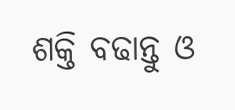ଶକ୍ତି ବଢାନ୍ତୁ ଓ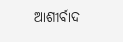ଆଶୀର୍ବାଦ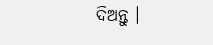ଦିଅନ୍ତୁ ।